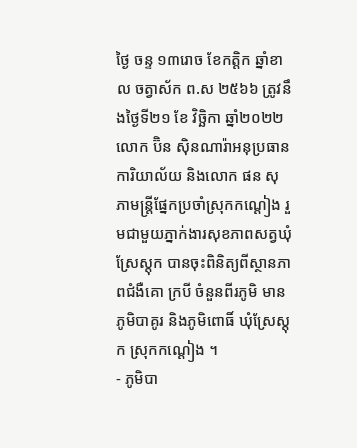ថ្ងៃ ចន្ទ ១៣រោច ខែកត្តិក ឆ្នាំខាល ចត្វាស័ក ព.ស ២៥៦៦ ត្រូវនឹងថ្ងៃទី២១ ខែ វិច្ឆិកា ឆ្នាំ២០២២ លោក ប៊ិន ស៊ិនណារ៉ាអនុប្រធានការិយាល័យ និងលោក ផន សុភាមន្ត្រីផ្នែកប្រចាំស្រុកកណ្តៀង រួមជាមួយភ្នាក់ងារសុខភាពសត្វឃុំស្រែស្តុក បានចុះពិនិត្យពីស្ថានភាពជំងឺគោ ក្របី ចំនួនពីរភូមិ មានភូមិបាគូរ និងភូមិពោធិ៍ ឃុំស្រែស្តុក ស្រុកកណ្តៀង ។
- ភូមិបា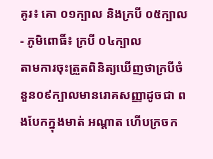គូរ៖ គោ ០១ក្បាល និងក្របី ០៥ក្បាល
- ភូមិពោធិ៍៖ ក្របី ០៤ក្បាល
តាមការចុះត្រួតពិនិត្យឃេីញថាក្របីចំនួន០៩ក្បាលមានរោគសញ្ញាដូចជា ពងបែកក្នុងមាត់ អណ្ដាត ហេីបក្រចក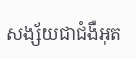សង្ស័យជាជំងឺអុត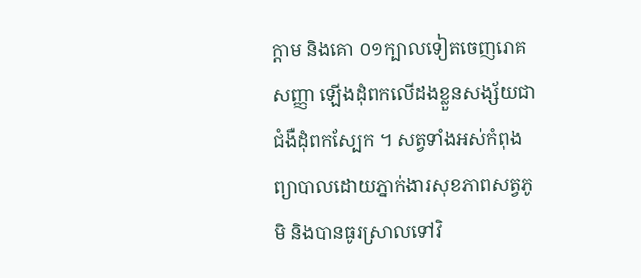ក្តាម និងគោ ០១ក្បាលទៀតចេញរោគសញ្ញា ឡេីងដុំពកលេីដងខ្លួនសង្ស័យជាជំងឺដុំពកស្បែក ។ សត្វទាំងអស់កំពុងព្យាបាលដោយភ្នាក់ងារសុខភាពសត្វភូមិ និងបានធូរស្រាលទៅវិ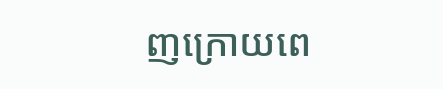ញក្រោយពេ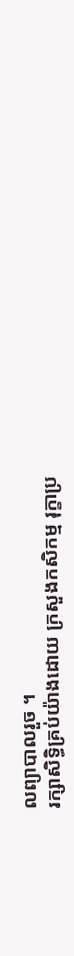លព្យាបាលរួច ។
រក្សាសិទិ្ធគ្រប់យ៉ាងដោយ ក្រសួងកសិកម្ម រុក្ខាប្រ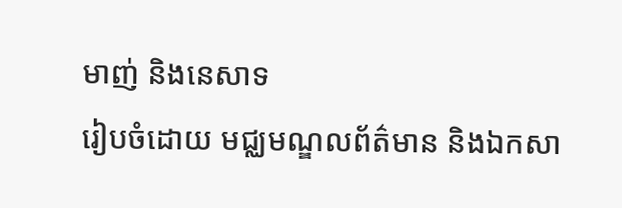មាញ់ និងនេសាទ
រៀបចំដោយ មជ្ឈមណ្ឌលព័ត៌មាន និងឯកសា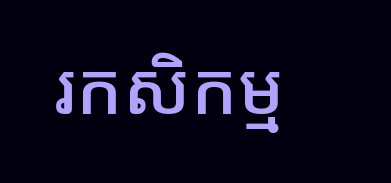រកសិកម្ម